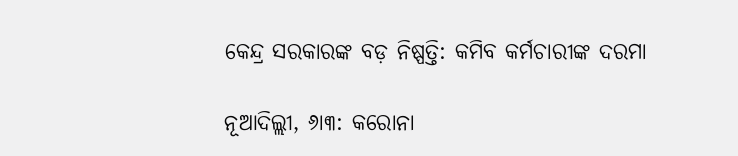କେନ୍ଦ୍ର ସରକାରଙ୍କ ବଡ଼ ନିଷ୍ପତ୍ତି: କମିବ କର୍ମଚାରୀଙ୍କ ଦରମା

ନୂଆଦିଲ୍ଲୀ, ୬ା୩: କରୋନା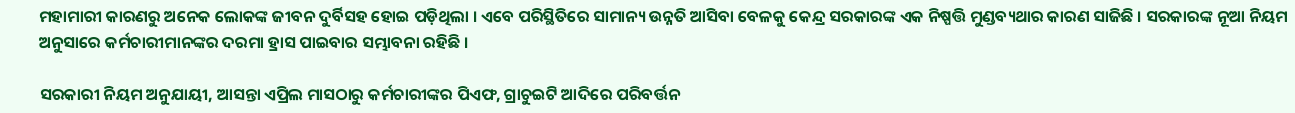ମହାମାରୀ କାରଣରୁ ଅନେକ ଲୋକଙ୍କ ଜୀବନ ଦୁର୍ବିସହ ହୋଇ ପଡ଼ିଥିଲା । ଏବେ ପରିସ୍ଥିତିରେ ସାମାନ୍ୟ ଉନ୍ନତି ଆସିବା ବେଳକୁ କେନ୍ଦ୍ର ସରକାରଙ୍କ ଏକ ନିଷ୍ପତ୍ତି ମୁଣ୍ଡବ୍ୟଥାର କାରଣ ସାଜିଛି । ସରକାରଙ୍କ ନୂଆ ନିୟମ ଅନୁସାରେ କର୍ମଚାରୀମାନଙ୍କର ଦରମା ହ୍ରାସ ପାଇବାର ସମ୍ଭାବନା ରହିଛି ।

ସରକାରୀ ନିୟମ ଅନୁଯାୟୀ, ଆସନ୍ତା ଏପ୍ରିଲ ମାସଠାରୁ କର୍ମଚାରୀଙ୍କର ପିଏଫ, ଗ୍ରାଚୁଇଟି ଆଦିରେ ପରିବର୍ତ୍ତନ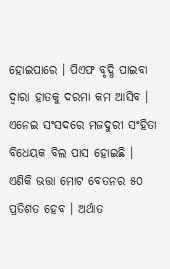ହୋଇପାରେ । ପିଏଫ ବୃଦ୍ଧି ପାଇବା ଦ୍ୱାରା ହାତକୁ ଦରମା କମ ଆସିବ । ଏନେଇ ସଂସଦରେ ମଜଦୁରୀ ସଂହିତା ବିଧେୟକ ବିଲ ପାସ ହୋଇଛି । ଏଣିକି ଭତ୍ତା ମୋଟ ବେତନର ୫୦ ପ୍ରତିଶତ ହେବ । ଅର୍ଥାତ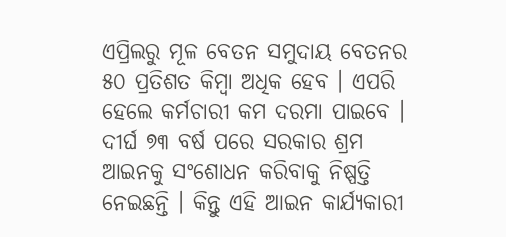ଏପ୍ରିଲରୁ ମୂଳ ବେତନ ସମୁଦାୟ ବେତନର ୫୦ ପ୍ରତିଶତ କିମ୍ବା ଅଧିକ ହେବ । ଏପରି ହେଲେ କର୍ମଚାରୀ କମ ଦରମା ପାଇବେ । ଦୀର୍ଘ ୭୩ ବର୍ଷ ପରେ ସରକାର ଶ୍ରମ ଆଇନକୁ ସଂଶୋଧନ କରିବାକୁ ନିଷ୍ପତ୍ତି ନେଇଛନ୍ତି । କିନ୍ତୁ ଏହି ଆଇନ କାର୍ଯ୍ୟକାରୀ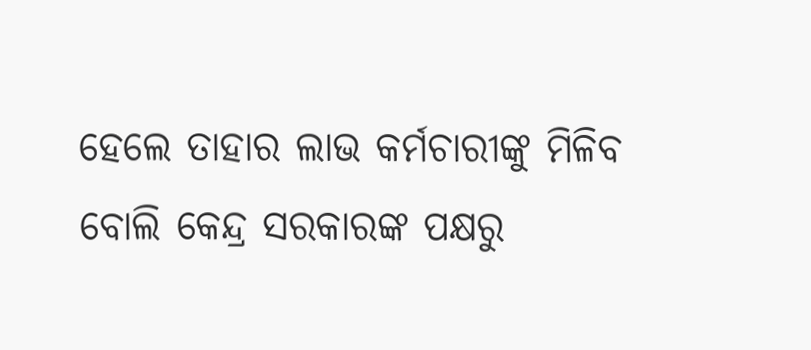ହେଲେ ତାହାର ଲାଭ କର୍ମଚାରୀଙ୍କୁ ମିଳିବ ବୋଲି କେନ୍ଦ୍ର ସରକାରଙ୍କ ପକ୍ଷରୁ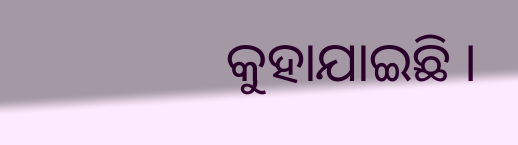କୁହାଯାଇଛି ।